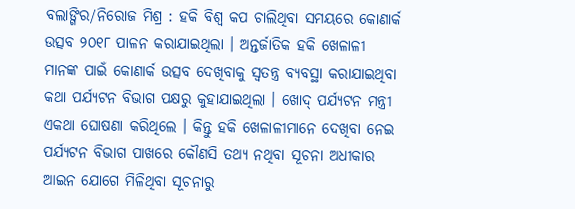ବଲାଙ୍ଗିର/ନିରୋଜ ମିଶ୍ର : ହକି ବିଶ୍ୱ କପ ଚାଲିଥିବା ସମୟରେ କୋଣାର୍କ ଉତ୍ସବ ୨୦୧୮ ପାଳନ କରାଯାଇଥିଲା । ଅନ୍ତର୍ଜାତିକ ହକି ଖେଳାଳୀ ମାନଙ୍କ ପାଇଁ କୋଣାର୍କ ଉତ୍ସବ ଦେଖିବାକୁ ସ୍ୱତନ୍ତ୍ର ବ୍ୟବସ୍ଥା କରାଯାଇଥିବା କଥା ପର୍ଯ୍ୟଟନ ବିଭାଗ ପକ୍ଷରୁ କୁହାଯାଇଥିଲା । ଖୋଦ୍ ପର୍ଯ୍ୟଟନ ମନ୍ତ୍ରୀ ଏକଥା ଘୋଷଣା କରିଥିଲେ । କିନ୍ତୁ ହକି ଖେଳାଳୀମାନେ ଦେଖିବା ନେଇ ପର୍ଯ୍ୟଟନ ବିଭାଗ ପାଖରେ କୌଣସି ତଥ୍ୟ ନଥିବା ସୂଚନା ଅଧୀକାର ଆଇନ ଯୋଗେ ମିଳିଥିବା ସୂଚନାରୁ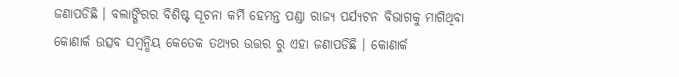ଜଣାପଡିଛି । ବଲାଙ୍ଗିରର ବିଶିଷ୍ଟ ସୂଚନା କର୍ମି ହେମନ୍ତ ପଣ୍ଡା ରାଜ୍ୟ ପର୍ଯ୍ୟଟନ ବିଭାଗକୁ ମାଗିଥିବା କୋଣାର୍କ ଉତ୍ସବ ସମ୍ବନ୍ଧିୟ କେତେକ ତଥ୍ୟର ଉତ୍ତର ରୁ ଏହା ଜଣାପଡିଛି । କୋଣାର୍କ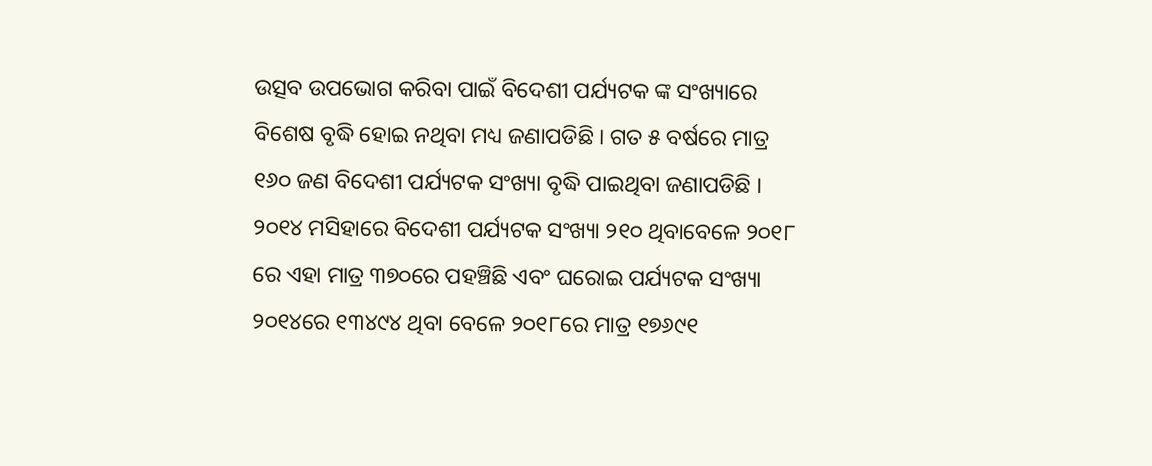ଉତ୍ସବ ଉପଭୋଗ କରିବା ପାଇଁ ବିଦେଶୀ ପର୍ଯ୍ୟଟକ ଙ୍କ ସଂଖ୍ୟାରେ ବିଶେଷ ବୃଦ୍ଧି ହୋଇ ନଥିବା ମଧ୍ୟ ଜଣାପଡିଛି । ଗତ ୫ ବର୍ଷରେ ମାତ୍ର ୧୬୦ ଜଣ ବିଦେଶୀ ପର୍ଯ୍ୟଟକ ସଂଖ୍ୟା ବୃଦ୍ଧି ପାଇଥିବା ଜଣାପଡିଛି । ୨୦୧୪ ମସିହାରେ ବିଦେଶୀ ପର୍ଯ୍ୟଟକ ସଂଖ୍ୟା ୨୧୦ ଥିବାବେଳେ ୨୦୧୮ ରେ ଏହା ମାତ୍ର ୩୭୦ରେ ପହଞ୍ଚିଛି ଏବଂ ଘରୋଇ ପର୍ଯ୍ୟଟକ ସଂଖ୍ୟା ୨୦୧୪ରେ ୧୩୪୯୪ ଥିବା ବେଳେ ୨୦୧୮ରେ ମାତ୍ର ୧୭୬୯୧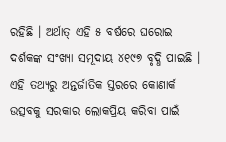ରହିଛି । ଅର୍ଥାତ୍ ଏହି ୫ ବର୍ଷରେ ଘରୋଇ ଦର୍ଶକଙ୍କ ସଂଖ୍ୟା ସମୂଦାୟ ୪୧୯୭ ବୃଦ୍ଧି ପାଇଛି । ଏହି ତଥ୍ୟରୁ ଅନ୍ତର୍ଜାତିକ ସ୍ତରରେ କୋଣାର୍କ ଉତ୍ସବକୁ ସରକାର ଲୋକପ୍ରିୟ କରିବା ପାଇଁ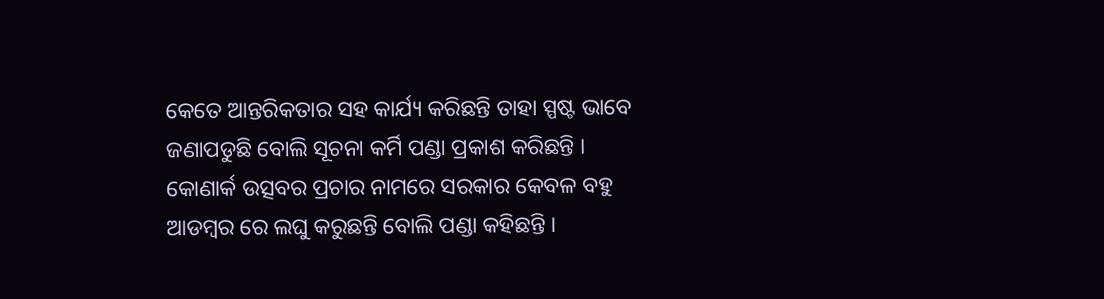କେତେ ଆନ୍ତରିକତାର ସହ କାର୍ଯ୍ୟ କରିଛନ୍ତି ତାହା ସ୍ପଷ୍ଟ ଭାବେ ଜଣାପଡୁଛି ବୋଲି ସୂଚନା କର୍ମି ପଣ୍ଡା ପ୍ରକାଶ କରିଛନ୍ତି । କୋଣାର୍କ ଉତ୍ସବର ପ୍ରଚାର ନାମରେ ସରକାର କେବଳ ବହୁ ଆଡମ୍ବର ରେ ଲଘୁ କରୁଛନ୍ତି ବୋଲି ପଣ୍ଡା କହିଛନ୍ତି ।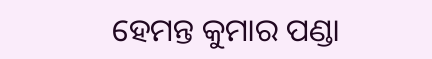ହେମନ୍ତ କୁମାର ପଣ୍ଡା